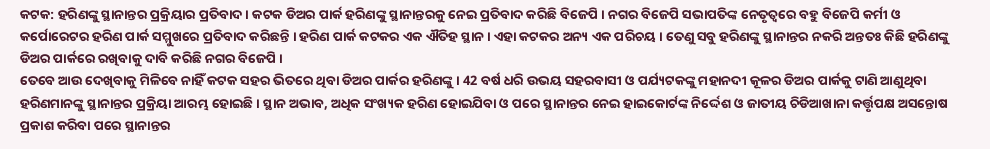କଟକ: ହରିଣଙ୍କୁ ସ୍ଥାନାନ୍ତର ପ୍ରକ୍ରିୟାର ପ୍ରତିବାଦ । କଟକ ଡିଅର ପାର୍କ ହରିଣଙ୍କୁ ସ୍ଥାନାନ୍ତରକୁ ନେଇ ପ୍ରତିବାଦ କରିଛି ବିଜେପି । ନଗର ବିଜେପି ସଭାପତିଙ୍କ ନେତୃତ୍ୱରେ ବହୁ ବିଜେପି କର୍ମୀ ଓ କର୍ପୋରେଟର ହରିଣ ପାର୍କ ସମ୍ମୁଖରେ ପ୍ରତିବାଦ କରିଛନ୍ତି । ହରିଣ ପାର୍କ କଟକର ଏକ ଐତିହ ସ୍ଥାନ । ଏହା କଟକର ଅନ୍ୟ ଏକ ପରିଚୟ । ତେଣୁ ସବୁ ହରିଣଙ୍କୁ ସ୍ଥାନାନ୍ତର ନକରି ଅନ୍ତତଃ କିଛି ହରିଣଙ୍କୁ ଡିଅର ପାର୍କରେ ରଖିବାକୁ ଦାବି କରିଛି ନଗର ବିଜେପି ।
ତେବେ ଆଉ ଦେଖିବାକୁ ମିଳିବେ ନାହିଁ କଟକ ସହର ଭିତରେ ଥିବା ଡିଅର ପାର୍କର ହରିଣଙ୍କୁ । 42 ବର୍ଷ ଧରି ଉଭୟ ସହରବାସୀ ଓ ପର୍ଯ୍ୟଟକଙ୍କୁ ମହାନଦୀ କୂଳର ଡିଅର ପାର୍କକୁ ଟାଣି ଆଣୁଥିବା ହରିଣମାନଙ୍କୁ ସ୍ଥାନାନ୍ତର ପ୍ରକ୍ରିୟା ଆରମ୍ଭ ହୋଇଛି । ସ୍ଥାନ ଅଭାବ, ଅଧିକ ସଂଖ୍ୟକ ହରିଣ ହୋଇଯିବା ଓ ପରେ ସ୍ଥାନାନ୍ତର ନେଇ ହାଇକୋର୍ଟଙ୍କ ନିର୍ଦ୍ଦେଶ ଓ ଜାତୀୟ ଚିଡିଆଖାନା କର୍ତ୍ତୃପକ୍ଷ ଅସନ୍ତୋଷ ପ୍ରକାଶ କରିବା ପରେ ସ୍ଥାନାନ୍ତର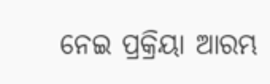ନେଇ ପ୍ରକ୍ରିୟା ଆରମ୍ଭ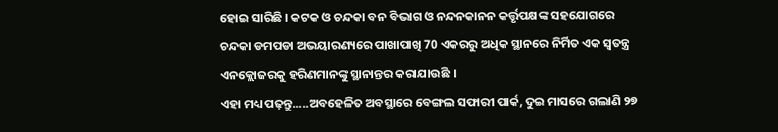ହୋଇ ସାରିଛି । କଟକ ଓ ଚନ୍ଦକା ବନ ବିଭାଗ ଓ ନନ୍ଦନକାନନ କର୍ତ୍ତୃପକ୍ଷଙ୍କ ସହଯୋଗରେ ଚନ୍ଦକା ଡମପଡା ଅଭୟାରଣ୍ୟରେ ପାଖାପାଖି 70 ଏକରରୁ ଅଧିକ ସ୍ଥାନରେ ନିର୍ମିତ ଏକ ସ୍ବତନ୍ତ୍ର ଏନକ୍ଲୋଜରକୁ ହରିଣମାନଙ୍କୁ ସ୍ଥାନାନ୍ତର କରାଯାଉଛି ।
ଏହା ମଧ୍ୟ ପଢ଼ନ୍ତୁ.....ଅବହେଳିତ ଅବସ୍ଥାରେ ବେଙ୍ଗଲ ସଫାରୀ ପାର୍କ, ଦୁଇ ମାସରେ ଗଲାଣି ୨୭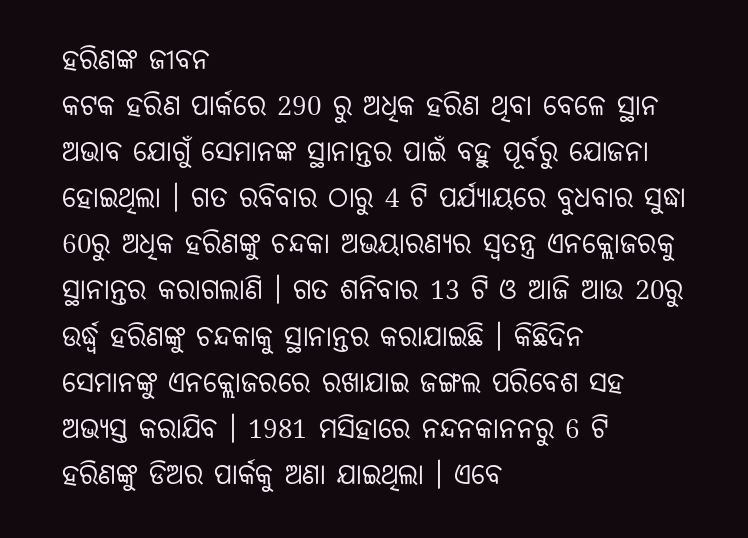ହରିଣଙ୍କ ଜୀବନ
କଟକ ହରିଣ ପାର୍କରେ 290 ରୁ ଅଧିକ ହରିଣ ଥିବା ବେଳେ ସ୍ଥାନ ଅଭାବ ଯୋଗୁଁ ସେମାନଙ୍କ ସ୍ଥାନାନ୍ତର ପାଇଁ ବହୁ ପୂର୍ବରୁ ଯୋଜନା ହୋଇଥିଲା । ଗତ ରବିବାର ଠାରୁ 4 ଟି ପର୍ଯ୍ୟାୟରେ ବୁଧବାର ସୁଦ୍ଧା 60ରୁ ଅଧିକ ହରିଣଙ୍କୁ ଚନ୍ଦକା ଅଭୟାରଣ୍ୟର ସ୍ବତନ୍ତ୍ର ଏନକ୍ଲୋଜରକୁ ସ୍ଥାନାନ୍ତର କରାଗଲାଣି । ଗତ ଶନିବାର 13 ଟି ଓ ଆଜି ଆଉ 20ରୁ ଉର୍ଦ୍ଧ୍ବ ହରିଣଙ୍କୁ ଚନ୍ଦକାକୁ ସ୍ଥାନାନ୍ତର କରାଯାଇଛି । କିଛିଦିନ ସେମାନଙ୍କୁ ଏନକ୍ଲୋଜରରେ ରଖାଯାଇ ଜଙ୍ଗଲ ପରିବେଶ ସହ ଅଭ୍ୟସ୍ତ କରାଯିବ । 1981 ମସିହାରେ ନନ୍ଦନକାନନରୁ 6 ଟି ହରିଣଙ୍କୁ ଡିଅର ପାର୍କକୁ ଅଣା ଯାଇଥିଲା । ଏବେ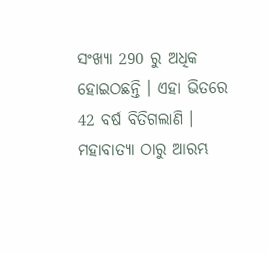ସଂଖ୍ୟା 290 ରୁ ଅଧିକ ହୋଇଠଛନ୍ତି । ଏହା ଭିତରେ 42 ବର୍ଷ ବିତିଗଲାଣି । ମହାବାତ୍ୟା ଠାରୁ ଆରମ୍ଭ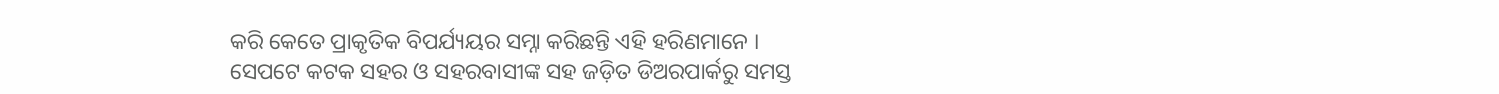କରି କେତେ ପ୍ରାକୃତିକ ବିପର୍ଯ୍ୟୟର ସମ୍ନା କରିଛନ୍ତି ଏହି ହରିଣମାନେ ।
ସେପଟେ କଟକ ସହର ଓ ସହରବାସୀଙ୍କ ସହ ଜଡ଼ିତ ଡିଅରପାର୍କରୁ ସମସ୍ତ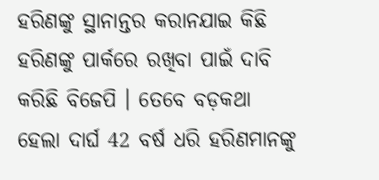ହରିଣଙ୍କୁ ସ୍ଥାନାନ୍ତର କରାନଯାଇ କିଛି ହରିଣଙ୍କୁ ପାର୍କରେ ରଖିବା ପାଇଁ ଦାବି କରିଛି ବିଜେପି । ତେବେ ବଡ଼କଥା ହେଲା ଦାର୍ଘ 42 ବର୍ଷ ଧରି ହରିଣମାନଙ୍କୁ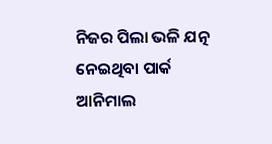ନିଜର ପିଲା ଭଳି ଯତ୍ନ ନେଇଥିବା ପାର୍କ ଆନିମାଲ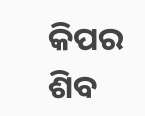କିପର ଶିବ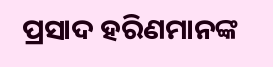ପ୍ରସାଦ ହରିଣମାନଙ୍କ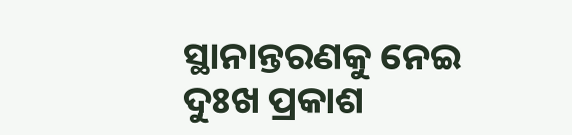ସ୍ଥାନାନ୍ତରଣକୁ ନେଇ ଦୁଃଖ ପ୍ରକାଶ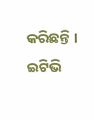କରିଛନ୍ତି ।
ଇଟିଭି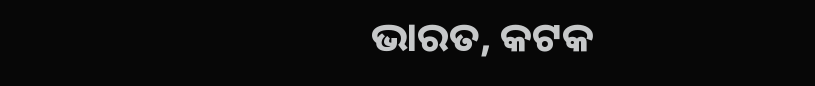ଭାରତ, କଟକ